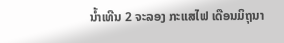ນໍ້າເທີນ 2 ຈະລອງ ກະແສໄຟ ເດືອນມິຖຸນາ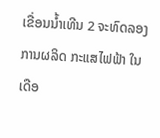ເຂື່ອນນໍ້າເທີນ 2 ຈະທົດລອງ ການຜລິດ ກະແສໄຟຟ້າ ໃນເດືອ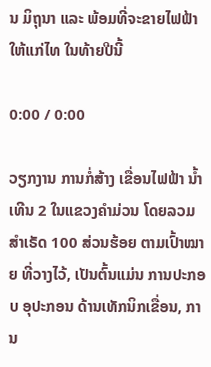ນ ມິຖຸນາ ແລະ ພ້ອມທີ່ຈະຂາຍໄຟຟ້າ ໃຫ້ແກ່ໄທ ໃນທ້າຍປີນີ້

0:00 / 0:00

ວຽກງານ ການກໍ່ສ້າງ ເຂື່ອນໄຟຟ້າ ນໍ້າເທີນ 2 ໃນແຂວງຄໍາມ່ວນ ໂດຍລວມ ສໍາເຣັດ 100 ສ່ວນຮ້ອຍ ຕາມເປົ້າໝາຍ ທີ່ວາງໄວ້, ເປັນຕົ້ນແມ່ນ ການປະກອບ ອຸປະກອນ ດ້ານເທັກນິກເຂື່ອນ, ການ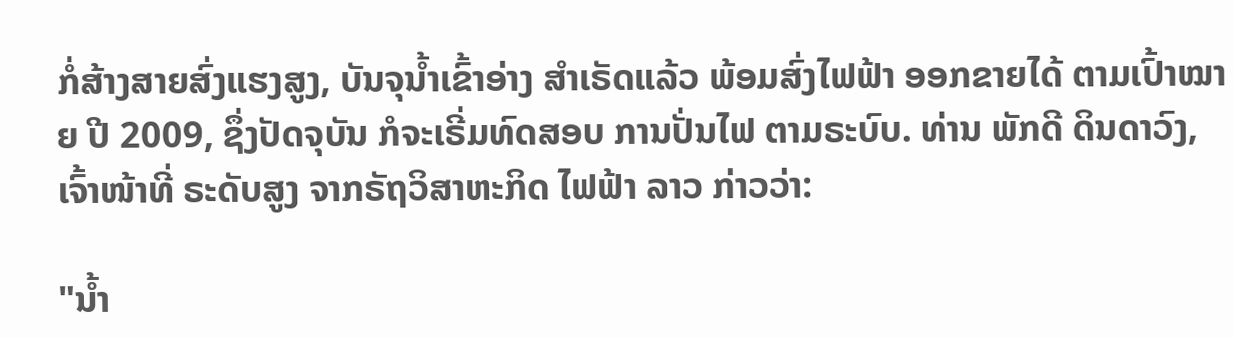ກໍ່ສ້າງສາຍສົ່ງແຮງສູງ, ບັນຈຸນໍ້າເຂົ້າອ່າງ ສໍາເຣັດແລ້ວ ພ້ອມສົ່ງໄຟຟ້າ ອອກຂາຍໄດ້ ຕາມເປົ້າໝາຍ ປີ 2009, ຊຶ່ງປັດຈຸບັນ ກໍຈະເຣີ່ມທົດສອບ ການປັ່ນໄຟ ຕາມຣະບົບ. ທ່ານ ພັກດີ ດິນດາວົງ, ເຈົ້າໜ້າທີ່ ຣະດັບສູງ ຈາກຣັຖວິສາຫະກິດ ໄຟຟ້າ ລາວ ກ່າວວ່າ:

"ນໍ້າ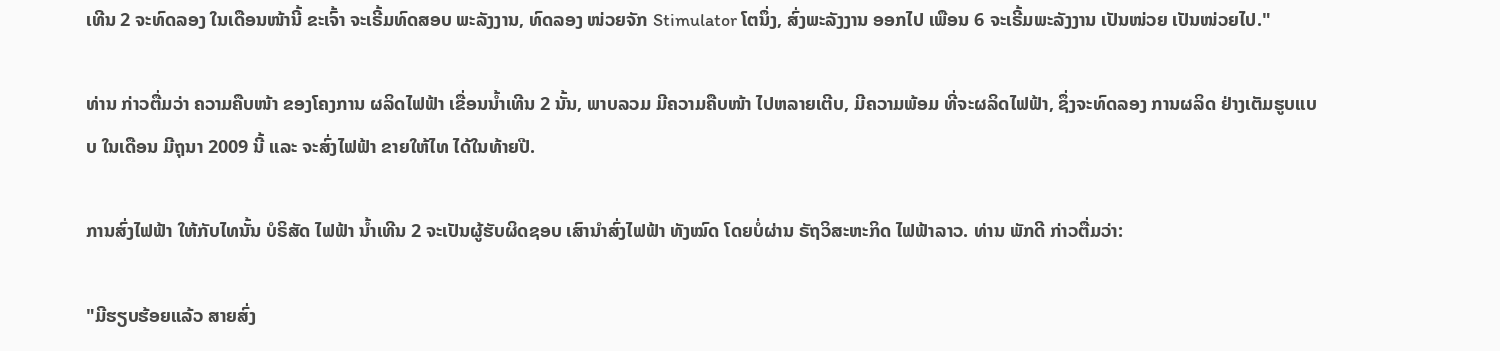ເທີນ 2 ຈະທົດລອງ ໃນເດືອນໜ້ານີ້ ຂະເຈົ້າ ຈະເຣີ້ມທົດສອບ ພະລັງງານ, ທົດລອງ ໜ່ວຍຈັກ Stimulator ໂຕນຶ່ງ, ສົ່ງພະລັງງານ ອອກໄປ ເພືອນ 6 ຈະເຣີ້ມພະລັງງານ ເປັນໜ່ວຍ ເປັນໜ່ວຍໄປ."

ທ່ານ ກ່າວຕື່ມວ່າ ຄວາມຄືບໜ້າ ຂອງໂຄງການ ຜລິດໄຟຟ້າ ເຂື່ອນນໍ້າເທີນ 2 ນັ້ນ, ພາບລວມ ມີຄວາມຄືບໜ້າ ໄປຫລາຍເຕີບ, ມີຄວາມພ້ອມ ທີ່ຈະຜລິດໄຟຟ້າ, ຊຶ່ງຈະທົດລອງ ການຜລິດ ຢ່າງເຕັມຮູບແບບ ໃນເດືອນ ມີຖຸນາ 2009 ນີ້ ແລະ ຈະສົ່ງໄຟຟ້າ ຂາຍໃຫ້ໄທ ໄດ້ໃນທ້າຍປີ.

ການສົ່ງໄຟຟ້າ ໃຫ້ກັບໄທນັ້ນ ບໍຣິສັດ ໄຟຟ້າ ນໍ້າເທີນ 2 ຈະເປັນຜູ້ຮັບຜິດຊອບ ເສົານໍາສົ່ງໄຟຟ້າ ທັງໝົດ ໂດຍບໍ່ຜ່ານ ຣັຖວິສະຫະກິດ ໄຟຟ້າລາວ. ທ່ານ ພັກດີ ກ່າວຕື່ມວ່າ:

"ມີຮຽບຮ້ອຍແລ້ວ ສາຍສົ່ງ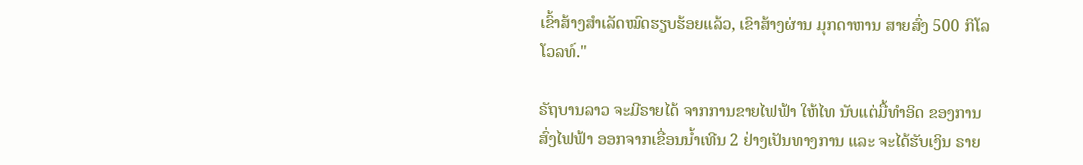ເຂົ້າສ້າງສໍາເລັດໝົດຮຽບຮ້ອຍແລ້ວ, ເຂົາສ້າງຜ່ານ ມຸກດາຫານ ສາຍສົ່ງ 500 ກິໂລໂວລທ໌."

ຣັຖບານລາວ ຈະມີຣາຍໄດ້ ຈາກການຂາຍໄຟຟ້າ ໃຫ້ໄທ ນັບແຕ່ມື້ທໍາອິດ ຂອງການສົ່ງໄຟຟ້າ ອອກຈາກເຂື່ອນນໍ້າເທີນ 2 ຢ່າງເປັນທາງການ ແລະ ຈະໄດ້ຮັບເງິນ ຣາຍ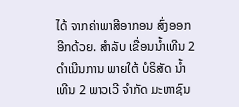ໄດ້ ຈາກຄ່າພາສີອາກອນ ສົ່ງອອກ ອີກດ້ວຍ. ສໍາລັບ ເຂື່ອນນໍ້າເທີນ 2 ດໍາເນີນການ ພາຍໃຕ້ ບໍຣິສັດ ນໍ້າເທີນ 2 ພາວເວີ ຈໍາກັດ ມະຫາຊົນ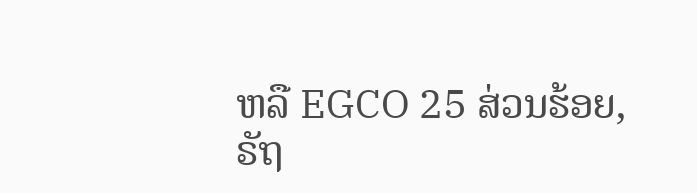ຫລື EGCO 25 ສ່ວນຮ້ອຍ, ຣັຖ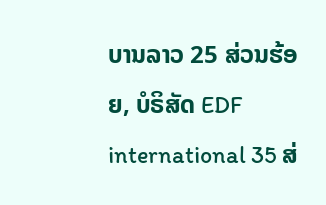ບານລາວ 25 ສ່ວນຮ້ອຍ, ບໍຣິສັດ EDF international 35 ສ່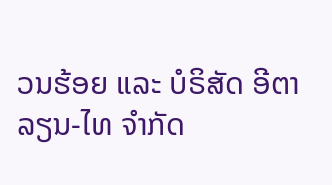ວນຮ້ອຍ ແລະ ບໍຣິສັດ ອີຕາລຽນ-ໄທ ຈໍາກັດ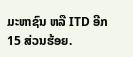ມະຫາຊົນ ຫລື ITD ອີກ 15 ສ່ວນຮ້ອຍ.